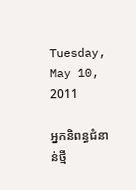Tuesday, May 10, 2011

អ្នកនិពន្ធជំនាន់ថ្មី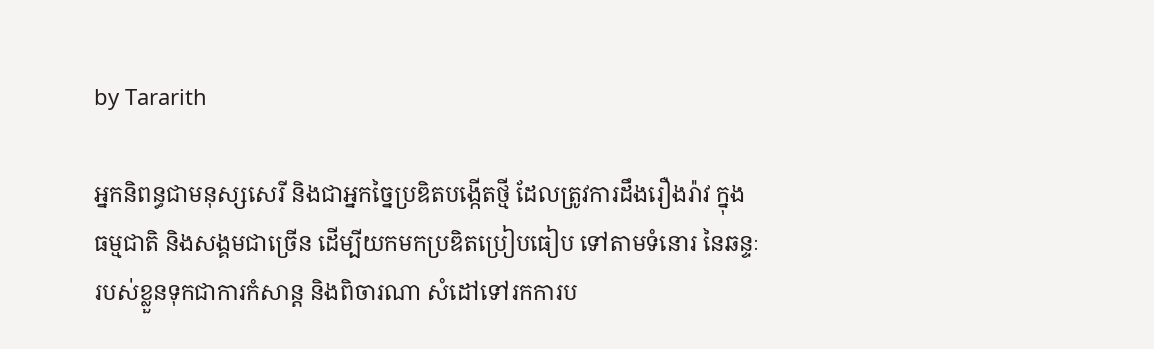by Tararith

អ្នកនិពន្ធជាមនុស្សសេរី និងជាអ្នកច្នៃប្រឌិតបង្កើតថ្មី ដែលត្រូវការដឹងរឿងរ៉ាវ ក្នុង
ធម្មជាតិ និងសង្គមជាច្រើន ដើម្បីយកមកប្រឌិតប្រៀបធៀប ទៅតាមទំនោរ នៃឆន្ទៈ
របស់ខ្លួនទុកជាការកំសាន្ត និងពិចារណា សំដៅទៅរកការប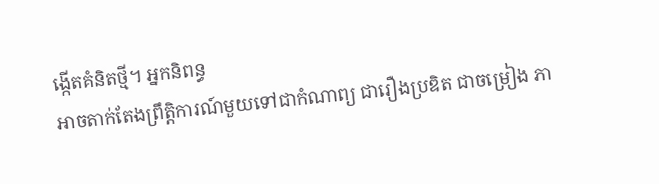ង្កើតគំនិតថ្មី។ អ្នកនិពន្ធ
អាចតាក់តែងព្រឹត្តិការណ៍មួយទៅជាកំណាព្យ ជារឿងប្រឌិត ជាចម្រៀង ភា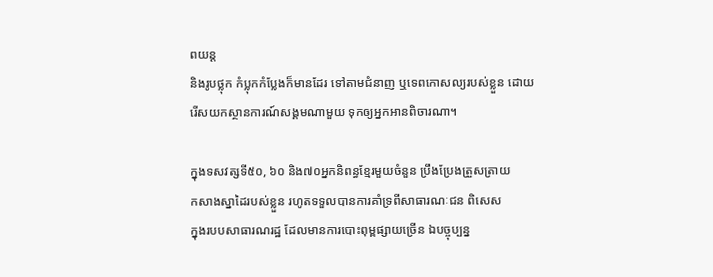ពយន្ត
និងរូបថ្លុក កំប្លុកកំប្លែងក៏មានដែរ ទៅតាមជំនាញ ឬទេពកោសល្យរបស់ខ្លួន ដោយ
រើសយកស្ថានការណ៍សង្គមណាមួយ ទុកឲ្យអ្នកអានពិចារណា។

ក្នុងទសវត្សទី៥០, ៦០ និង៧០អ្នកនិពន្ធខ្មែរមួយចំនួន ប្រឹងប្រែងត្រួសត្រាយ
កសាងស្នាដៃរបស់ខ្លួន រហូតទទួលបានការគាំទ្រពីសាធារណៈជន ពិសេស
ក្នុងរបបសាធារណរដ្ឋ ដែលមានការបោះពុម្ពផ្សាយច្រើន ឯបច្ចុប្បន្ន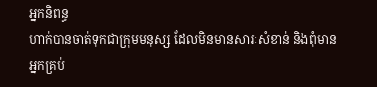អ្នកនិពន្ធ
ហាក់បានចាត់ទុកជាក្រុមមនុស្ស ដែលមិនមានសារៈសំខាន់ និងពុំមានអ្នកគ្រប់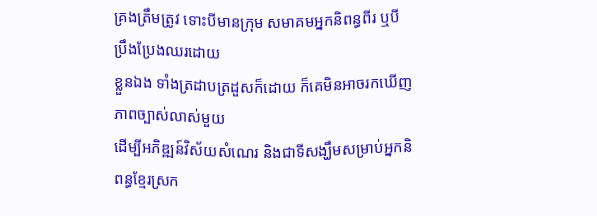គ្រងត្រឹមត្រូវ ទោះបីមានក្រុម សមាគមអ្នកនិពន្ធពីរ ឬបី ប្រឹងប្រែងឈរដោយ
ខ្លួនឯង ទាំងត្រដាបត្រដួសក៏ដោយ ក៏គេមិនអាចរកឃើញភាពច្បាស់លាស់មួយ
ដើម្បីអភិឌ្ឍន៍វិស័យសំណេរ និងជាទីសង្ឃឹមសម្រាប់អ្នកនិពន្ធខ្មែរស្រក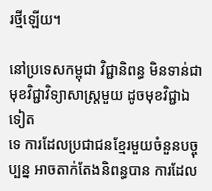រថ្មីឡើយ។

នៅប្រទេសកម្ពុជា វិជ្ជានិពន្ធ មិនទាន់ជាមុខវិជ្ជាវិទ្យាសាស្រ្តមួយ ដូចមុខវិជ្ជាឯទៀត
ទេ ការដែលប្រជាជនខ្មែរមួយចំនួនបច្ចុប្បន្ន អាចតាក់តែងនិពន្ធបាន ការដែល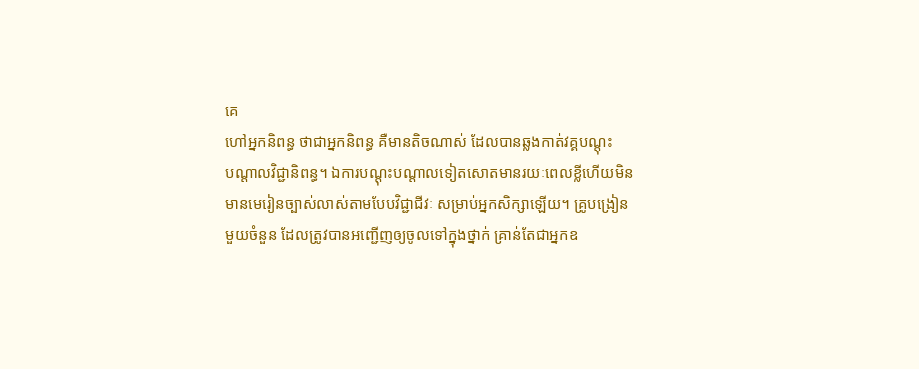គេ
ហៅអ្នកនិពន្ធ ថាជាអ្នកនិពន្ធ គឺមានតិចណាស់ ដែលបានឆ្លងកាត់វគ្គបណ្តុះ
បណ្ដាលវិជ្ជានិពន្ធ។ ឯការបណ្ដុះបណ្ដាលទៀតសោតមានរយៈពេលខ្លីហើយមិន
មានមេរៀនច្បាស់លាស់តាមបែបវិជ្ជាជីវៈ សម្រាប់អ្នកសិក្សាឡើយ។ គ្រូបង្រៀន
មួយចំនួន ដែលត្រូវបានអញ្ជើញឲ្យចូលទៅក្នុងថ្នាក់ គ្រាន់តែជាអ្នកឧ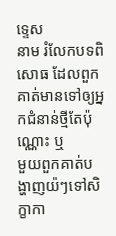ទ្ទេស
នាម រំលែកបទពិសោធ ដែលពួកគាត់មានទៅឲ្យអ្នកជំនាន់ថ្មីតែប៉ុណ្ណោះ ឬ
មួយពួកគាត់បង្ហាញយ៉ៗទៅសិក្ខាកា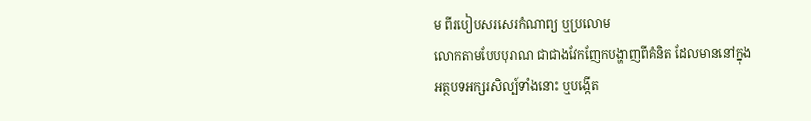ម ពីរបៀបសរសេរកំណាព្យ ឬប្រលោម
លោកតាមបែបបុរាណ ជាជាងវែកញែកបង្ហាញពីគំនិត ដែលមាននៅក្នុង
អត្ថបទអក្សរសិល្ប៍ទាំងនោះ ឬបង្កើត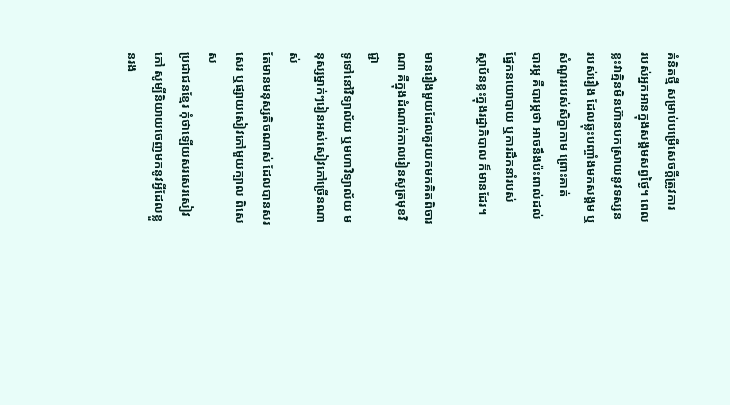គំនិតថ្មី សម្រាប់បម្រើសេចក្ដីត្រូវការ
របស់អ្នកអានក្នុងសង្គមសព្វថ្ងៃ។ ពេលខ្លះវាគ្មិនមិនហ៊ានបកស្រាយនូវទស្សន
របស់រឿង ដែលឆ្លុះបញ្ចាំងមកសង្គម ឬសំណួររបស់សិក្ខាកាម ព្រោះគាត់
បារម្ភ គឺបារម្ភថា អាចនឹងប៉ះពាល់ដល់ផ្នែកនយោបាយ ឬការដឹកនាំរបស់
ស្ថាប័នខ្លះក្នុងរដ្ឋាភិបាល ក៏មានដែរ។

មានរឿងមួយដែលគួរយកមកគិតពិចារណា គឺក្នុងដំណាក់កាលរៀនសូត្រមុខវិជ្ជា
ទូទៅនៅវិទ្យាល័យ ឬមហាវិទ្យាល័យ មនុស្សម្នាក់ៗរៀនអស់សៀវភៅច្រើនណាស់
តែមានមនុស្សតិចណាស់ ដែលបានសរសេរ ឬផ្សាយសៀវភៅមួយក្បាល ពិសេស
ប្រជាជនខ្មែរ កុំថាឡើយសរសេរសៀវភៅ សូម្បីនិយាយចេញមកនូវអ្វីដែលខ្លួនរង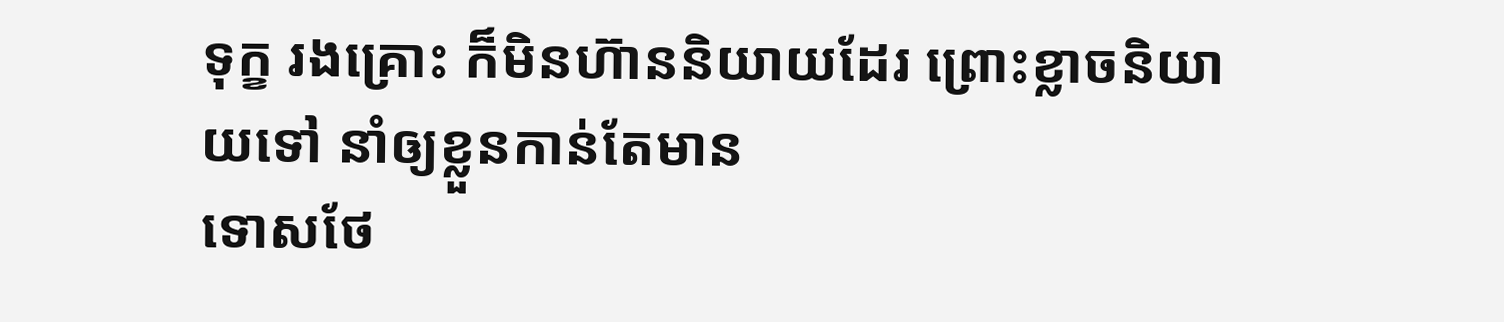ទុក្ខ រងគ្រោះ ក៏មិនហ៊ាននិយាយដែរ ព្រោះខ្លាចនិយាយទៅ នាំឲ្យខ្លួនកាន់តែមាន
ទោសថែ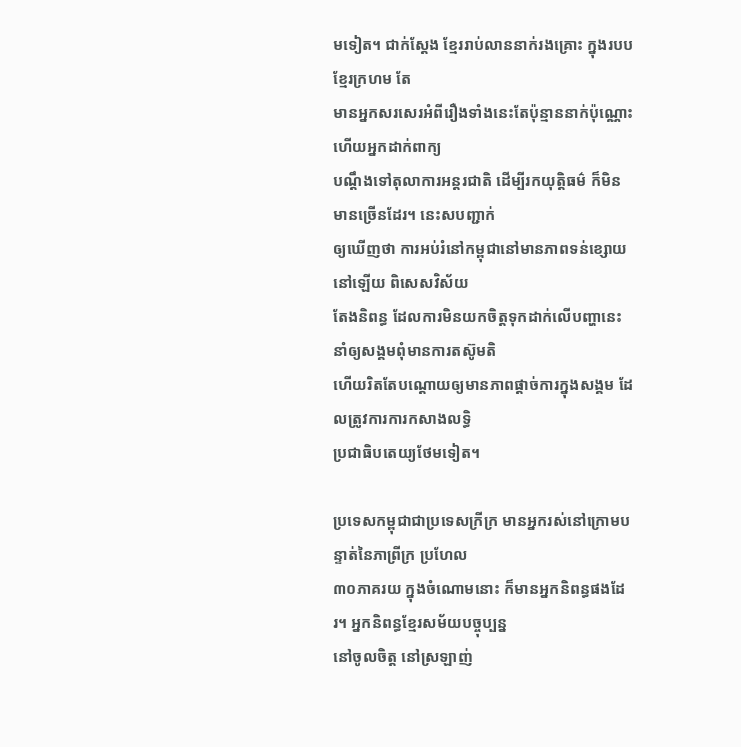មទៀត។ ជាក់ស្ដែង ខ្មែររាប់លាននាក់រងគ្រោះ ក្នុងរបបខ្មែរក្រហម តែ
មានអ្នកសរសេរអំពីរឿងទាំងនេះតែប៉ុន្មាននាក់ប៉ុណ្ណោះ ហើយអ្នកដាក់ពាក្យ
បណ្ដឹងទៅតុលាការអន្ដរជាតិ ដើម្បីរកយុត្តិធម៌ ក៏មិនមានច្រើនដែរ។ នេះសបញ្ជាក់
ឲ្យឃើញថា ការអប់រំនៅកម្ពុជានៅមានភាពទន់ខ្សោយនៅឡើយ ពិសេសវិស័យ
តែងនិពន្ធ ដែលការមិនយកចិត្តទុកដាក់លើបញ្ហានេះ នាំឲ្យសង្គមពុំមានការតស៊ូមតិ
ហើយរិតតែបណ្តោយឲ្យមានភាពផ្ដាច់ការក្នុងសង្គម ដែលត្រូវការការកសាងលទ្ធិ
ប្រជាធិបតេយ្យថែមទៀត។

ប្រទេសកម្ពុជាជាប្រទេសក្រីក្រ មានអ្នករស់នៅក្រោមបន្ទាត់នៃភាព្រីក្រ ប្រហែល
៣០ភាគរយ ក្នុងចំណោមនោះ ក៏មានអ្នកនិពន្ធផងដែរ។ អ្នកនិពន្ធខ្មែរសម័យបច្ចុប្បន្ន
នៅចូលចិត្ត នៅស្រឡាញ់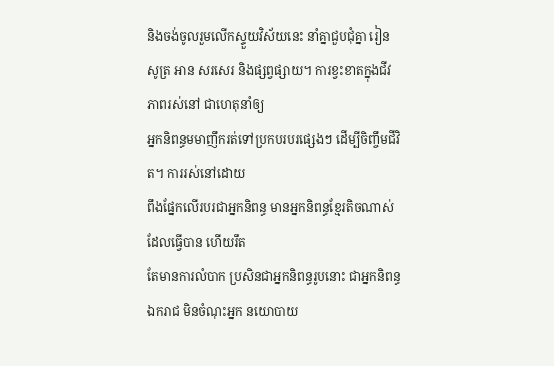និងចង់ចូលរួមលើកស្ទួយវិស័យនេះ នាំគ្នាជួបជុំគ្នា រៀន
សូត្រ អាន សរសេរ និងផ្សព្វផ្សាយ។ ការខ្វះខាតក្នុងជីវភាពរស់នៅ ជាហេតុនាំឲ្យ
អ្នកនិពន្ធមមាញឹករត់ទៅប្រកបរបរផ្សេងៗ ដើម្បីចិញ្ចឹមជីវិត។ ការរស់នៅដោយ
ពឹងផ្នែកលើរបរជាអ្នកនិពន្ធ មានអ្នកនិពន្ធខ្មែរតិចណាស់ដែលធ្វើបាន ហើយរឹត
តែមានការលំបាក ប្រសិនជាអ្នកនិពន្ធរូបនោះ ជាអ្នកនិពន្ធឯករាជ មិនចំណុះអ្នក នយោបាយ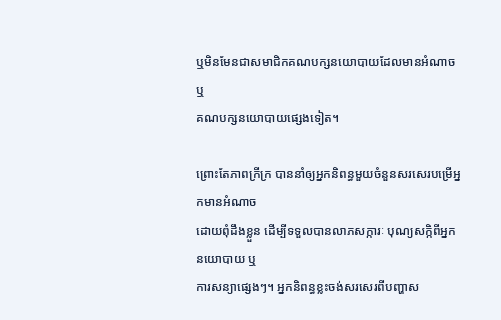ឬមិនមែនជាសមាជិកគណបក្សនយោបាយដែលមានអំណាច ឬ
គណបក្សនយោបាយផ្សេងទៀត។

ព្រោះតែភាពក្រីក្រ បាននាំឲ្យអ្នកនិពន្ធមួយចំនួនសរសេរបម្រើអ្នកមានអំណាច
ដោយពុំដឹងខ្លួន ដើម្បីទទួលបានលាភសក្ការៈ បុណ្យសក្កិពីអ្នកនយោបាយ ឬ
ការសន្យាផ្សេងៗ។ អ្នកនិពន្ធខ្លះចង់សរសេរពីបញ្ហាស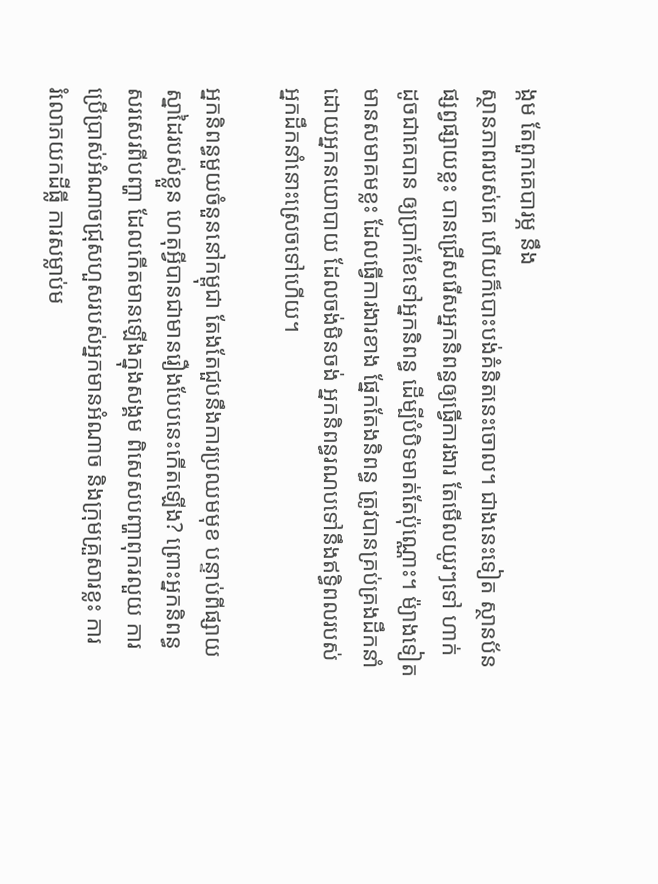ង្កម តែពួកគេបារម្ភ នឹង
ស្ថានភាពរបស់គេ ហើយក៏បោះបង់គំនិតនេះចោល។ ជាងនេះទៀត ស្ថានប័ន
ផ្សព្វផ្សាយខ្លះ បានជ្រើសរើសអ្នកនិពន្ធឲ្យធ្វើការងារ តែមើលយូរៗទៅ ហាក់
ដូចជាគេបាន ឲ្យប្រាក់ខែទៅអ្នកនិពន្ធ ដើម្បីបំបិទមាត់តែប៉ុណ្ណោះ។ ម៉្យាងទៀត
មានសមាគមខ្លះ ដែលធ្វើការងារខាង ផ្នែកតែងនិពន្ធ ត្រូវបានគ្រប់គ្រងដឹកនាំ
ដោយអ្នកនយោបាយ ដែលចង់មិនចង់ អ្នកនិពន្ធរណបទៅនឹងឥទ្ធិពលរបស់
អ្នកដឹកនាំនោះស្រេចទៅហើយ។

អ្នកនិពន្ធមួយចំនួននៅកម្ពុជា តែងតែជួបនឹងការប្រឈមមុខ បន្ទាប់ពីផ្សាយ
ស្នាដៃរបស់ខ្លួន ហេតុអ្វីបានជាមានរឿងបែបនេះកើតឡើង? ព្រោះអ្នកនិពន្ធ
សរសេរពីបញ្ហា ដែលកើតមានឡើងក្នុងសង្គម ពិសេសបញ្ហាពុករលួយ ការ
ប្រើប្រាស់អំណាចជ្រុសហួសរបស់អ្នកមានអំណាច និងក្រុមគ្រួសារខ្លះ ការ
រំលោភយកដីធ្លី ការសម្លាប់ម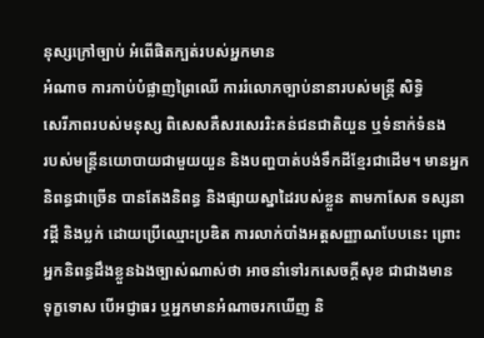នុស្សក្រៅច្បាប់ អំពើផិតក្បត់របស់អ្នកមាន
អំណាច ការកាប់បំផ្លាញព្រៃឈើ ការរំលោភច្បាប់នានារបស់មន្រ្តី សិទ្ធិ
សេរីភាពរបស់មនុស្ស ពិសេសគឺសរសេររិះគន់ជនជាតិយួន ឬទំនាក់ទំនង
របស់មន្រ្តីនយោបាយជាមួយយួន និងបញ្ហបាត់បង់ទឹកដីខ្មែរជាដើម។ មានអ្នក
និពន្ធជាច្រើន បានតែងនិពន្ធ និងផ្សាយស្នាដៃរបស់ខ្លួន តាមកាសែត ទស្សនា
វដ្ដី និងប្លក់ ដោយប្រើឈ្មោះប្រឌិត ការលាក់បាំងអត្តសញ្ញាណបែបនេះ ព្រោះ
អ្នកនិពន្ធដឹងខ្លួនឯងច្បាស់ណាស់ថា អាចនាំទៅរកសេចក្ដីសុខ ជាជាងមាន
ទុក្ខទោស បើអជ្ញាធរ ឬអ្នកមានអំណាចរកឃើញ និ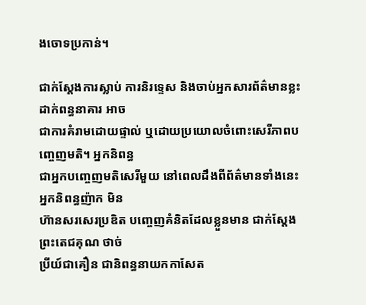ងចោទប្រកាន់។

ជាក់ស្ដែងការស្លាប់ ការនិរទ្ទេស និងចាប់អ្នកសារព័ត៌មានខ្លះដាក់ពន្ធនាគារ អាច
ជាការគំរាមដោយផ្ទាល់ ឬដោយប្រយោលចំពោះសេរីភាពបញ្ចេញមតិ។ អ្នកនិពន្ធ
ជាអ្នកបញ្ចេញមតិសេរីមួយ នៅពេលដឹងពីព័ត៌មានទាំងនេះ អ្នកនិពន្ធញ៉ាក មិន
ហ៊ានសរសេរប្រឌិត បញ្ចេញគំនិតដែលខ្លួនមាន ជាក់ស្ដែង ព្រះតេជគុណ ថាច់
ប្រីយ៍ជាគឿន ជានិពន្ធនាយកកាសែត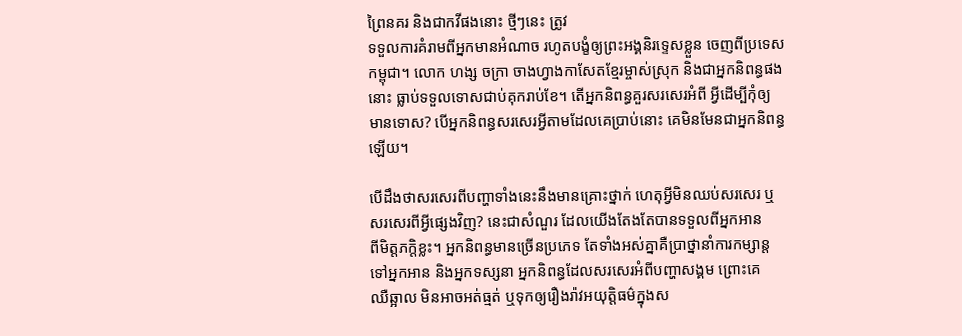ព្រៃនគរ និងជាកវីផងនោះ ថ្មីៗនេះ ត្រូវ
ទទួលការគំរាមពីអ្នកមានអំណាច រហូតបង្ខំឲ្យព្រះអង្គនិរទ្ទេសខ្លួន ចេញពីប្រទេស
កម្ពុជា។ លោក ហង្ស ចក្រា ចាងហ្វាងកាសែតខ្មែរម្ចាស់ស្រុក និងជាអ្នកនិពន្ធផង
នោះ ធ្លាប់ទទួលទោសជាប់គុករាប់ខែ។ តើអ្នកនិពន្ធគួរសរសេរអំពី អ្វីដើម្បីកុំឲ្យ
មានទោស? បើអ្នកនិពន្ធសរសេរអ្វីតាមដែលគេប្រាប់នោះ គេមិនមែនជាអ្នកនិពន្ធ
ឡើយ។

បើដឹងថាសរសេរពីបញ្ហាទាំងនេះនឹងមានគ្រោះថ្នាក់ ហេតុអ្វីមិនឈប់សរសេរ ឬ
សរសេរពីអ្វីផ្សេងវិញ? នេះជាសំណួរ ដែលយើងតែងតែបានទទួលពីអ្នកអាន
ពីមិត្តភក្តិខ្លះ។ អ្នកនិពន្ធមានច្រើនប្រភេទ តែទាំងអស់គ្នាគឺប្រាថ្នានាំការកម្សាន្ដ
ទៅអ្នកអាន និងអ្នកទស្សនា អ្នកនិពន្ធដែលសរសេរអំពីបញ្ហាសង្គម ព្រោះគេ
ឈឺឆ្អាល មិនអាចអត់ធ្មត់ ឬទុកឲ្យរឿងរ៉ាវអយុត្តិធម៌ក្នុងស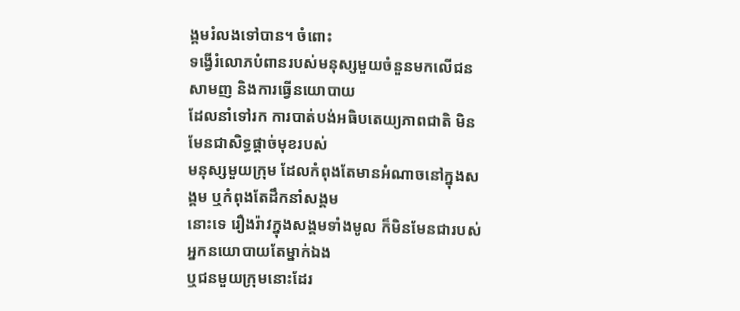ង្គមរំលងទៅបាន។ ចំពោះ
ទង្វើរំលោភបំពានរបស់មនុស្សមួយចំនួនមកលើជនសាមញ និងការធ្វើនយោបាយ
ដែលនាំទៅរក ការបាត់បង់អធិបតេយ្យភាពជាតិ មិនមែនជាសិទ្ធផ្ដាច់មុខរបស់
មនុស្សមួយក្រុម ដែលកំពុងតែមានអំណាចនៅក្នុងសង្គម ឬកំពុងតែដឹកនាំសង្គម
នោះទេ រឿងរ៉ាវក្នុងសង្គមទាំងមូល ក៏មិនមែនជារបស់អ្នកនយោបាយតែម្នាក់ឯង
ឬជនមួយក្រុមនោះដែរ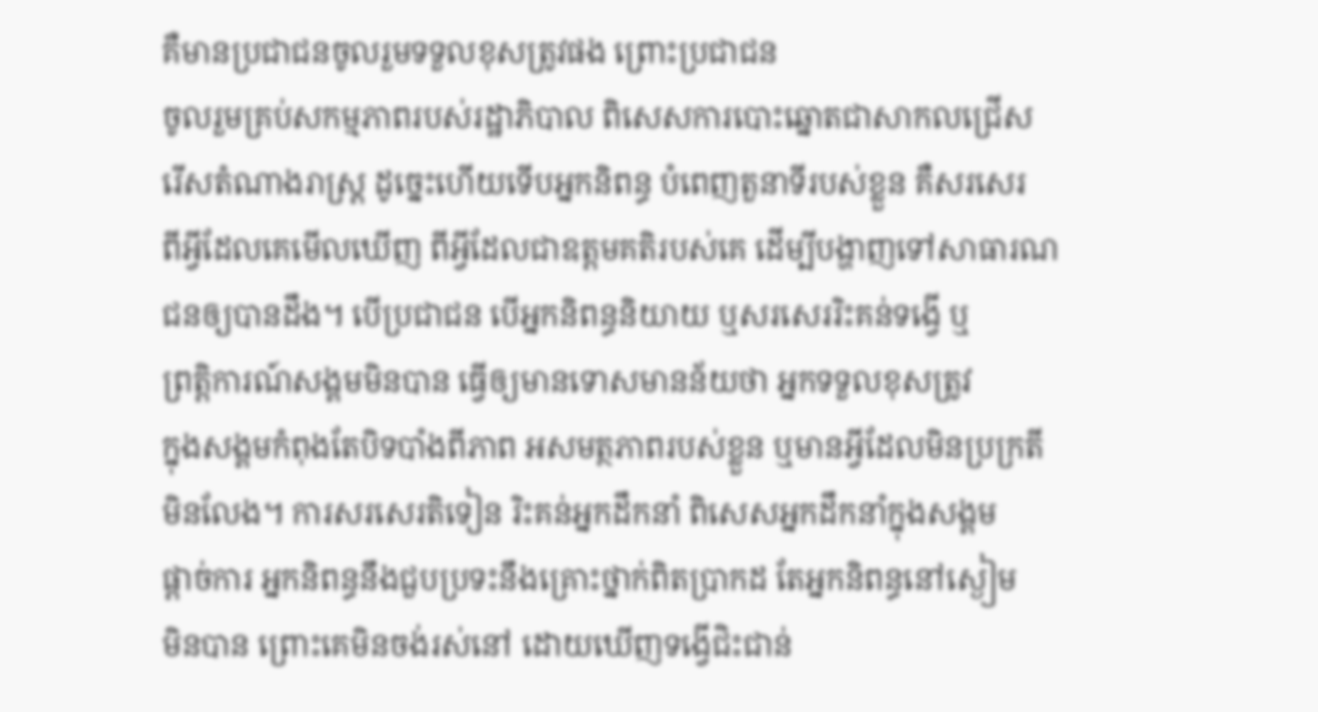គឺមានប្រជាជនចូលរួមទទួលខុសត្រូវផង ព្រោះប្រជាជន
ចូលរួមគ្រប់សកម្មភាពរបស់រដ្ឋាភិបាល ពិសេសការបោះឆ្នោតជាសាកលជ្រើស
រើសតំណាងរាស្រ្ត ដូច្នេះហើយទើបអ្នកនិពន្ធ បំពេញតួនាទីរបស់ខ្លួន គឺសរសេរ
ពីអ្វីដែលគេមើលឃើញ ពីអ្វីដែលជាឧត្តមគតិរបស់គេ ដើម្បីបង្ហាញទៅសាធារណ
ជនឲ្យបានដឹង។ បើប្រជាជន បើអ្នកនិពន្ធនិយាយ ឬសរសេររិះគន់ទង្វើ ឬ
ព្រត្តិការណ៍សង្គមមិនបាន ធ្វើឲ្យមានទោសមានន័យថា អ្នកទទួលខុសត្រូវ
ក្នុងសង្គមកំពុងតែបិទបាំងពីភាព អសមត្ថភាពរបស់ខ្លួន ឬមានអ្វីដែលមិនប្រក្រតី
មិនលែង។ ការសរសេរតិទៀន រិះគន់អ្នកដឹកនាំ ពិសេសអ្នកដឹកនាំក្នុងសង្គម
ផ្ដាច់ការ អ្នកនិពន្ធនឹងជួបប្រទះនឹងគ្រោះថ្នាក់ពិតប្រាកដ តែអ្នកនិពន្ធនៅស្ងៀម
មិនបាន ព្រោះគេមិនចង់រស់នៅ ដោយឃើញទង្វើជិះជាន់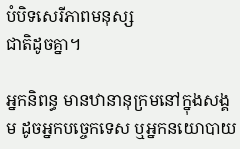បំបិទសេរីភាពមនុស្ស
ជាតិដូចគ្នា។

អ្នកនិពន្ធ មានឋានានុក្រមនៅក្នុងសង្គម ដូចអ្នកបច្ចេកទេស ឬអ្នកនយោបាយ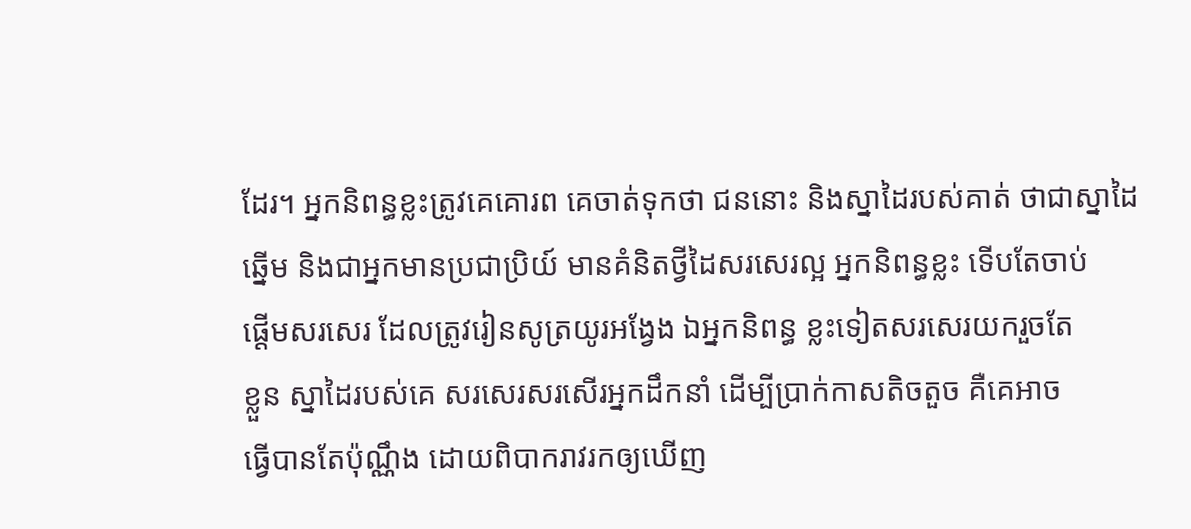ដែរ។ អ្នកនិពន្ធខ្លះត្រូវគេគោរព គេចាត់ទុកថា ជននោះ និងស្នាដៃរបស់គាត់ ថាជាស្នាដៃ
ឆ្នើម និងជាអ្នកមានប្រជាប្រិយ៍ មានគំនិតថ្វីដៃសរសេរល្អ អ្នកនិពន្ធខ្លះ ទើបតែចាប់
ផ្ដើមសរសេរ ដែលត្រូវរៀនសូត្រយូរអង្វែង ឯអ្នកនិពន្ធ ខ្លះទៀតសរសេរយករួចតែ
ខ្លួន ស្នាដៃរបស់គេ សរសេរសរសើរអ្នកដឹកនាំ ដើម្បីប្រាក់កាសតិចតួច គឺគេអាច
ធ្វើបានតែប៉ុណ្ណឹង ដោយពិបាករាវរកឲ្យឃើញ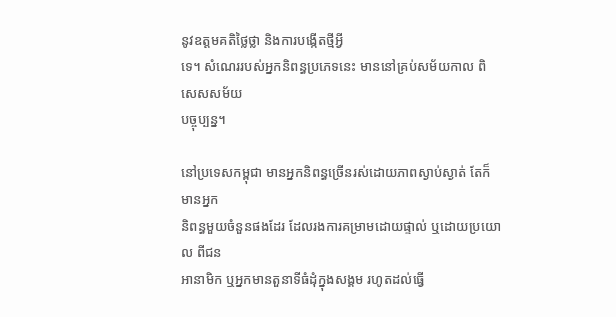នូវឧត្តមគតិថ្លៃថ្លា និងការបង្កើតថ្មីអ្វី
ទេ។ សំណេររបស់អ្នកនិពន្ធប្រភេទនេះ មាននៅគ្រប់សម័យកាល ពិសេសសម័យ
បច្ចុប្បន្ន។

នៅប្រទេសកម្ពុជា មានអ្នកនិពន្ធច្រើនរស់ដោយភាពស្ងាប់ស្ងាត់ តែក៏មានអ្នក
និពន្ធមួយចំនួនផងដែរ ដែលរងការគម្រាមដោយផ្ទាល់ ឬដោយប្រយោល ពីជន
អានាមិក ឬអ្នកមានតួនាទីធំដុំក្នុងសង្គម រហូតដល់ធ្វើ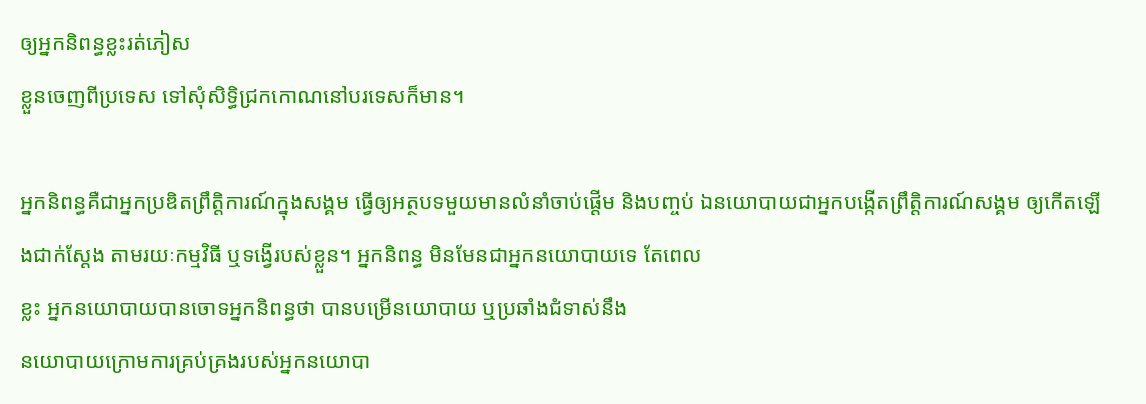ឲ្យអ្នកនិពន្ធខ្លះរត់ភៀស
ខ្លួនចេញពីប្រទេស ទៅសុំសិទ្ធិជ្រកកោណនៅបរទេសក៏មាន។

អ្នកនិពន្ធគឺជាអ្នកប្រឌិតព្រឹត្តិការណ៍ក្នុងសង្គម ធ្វើឲ្យអត្ថបទមួយមានលំនាំចាប់ផ្ដើម និងបញ្ចប់ ឯនយោបាយជាអ្នកបង្កើតព្រឹត្តិការណ៍សង្គម ឲ្យកើតឡើងជាក់ស្ដែង តាមរយៈកម្មវិធី ឬទង្វើរបស់ខ្លួន។ អ្នកនិពន្ធ មិនមែនជាអ្នកនយោបាយទេ តែពេល
ខ្លះ អ្នកនយោបាយបានចោទអ្នកនិពន្ធថា បានបម្រើនយោបាយ ឬប្រឆាំងជំទាស់នឹង
នយោបាយក្រោមការគ្រប់គ្រងរបស់អ្នកនយោបា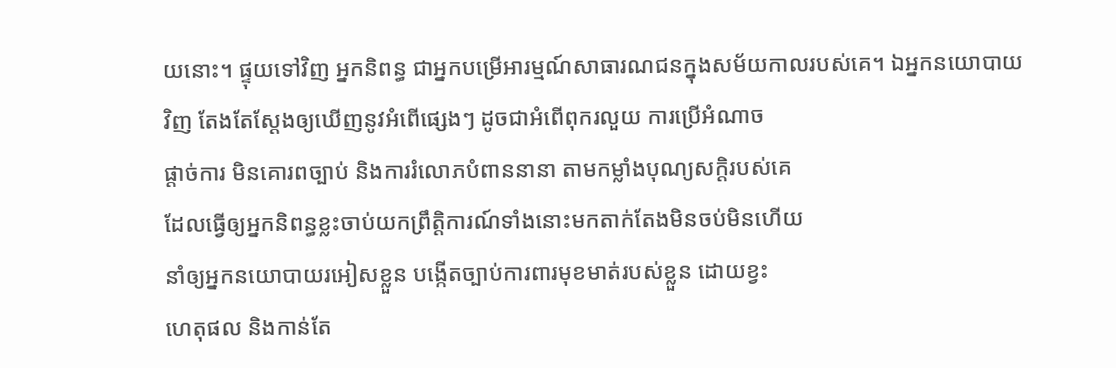យនោះ។ ផ្ទុយទៅវិញ អ្នកនិពន្ធ ជាអ្នកបម្រើអារម្មណ៍សាធារណជនក្នុងសម័យកាលរបស់គេ។ ឯអ្នកនយោបាយ
វិញ តែងតែស្ដែងឲ្យឃើញនូវអំពើផ្សេងៗ ដូចជាអំពើពុករលួយ ការប្រើអំណាច
ផ្ដាច់ការ មិនគោរពច្បាប់ និងការរំលោភបំពាននានា តាមកម្លាំងបុណ្យសក្តិរបស់គេ
ដែលធ្វើឲ្យអ្នកនិពន្ធខ្លះចាប់យកព្រឹត្តិការណ៍ទាំងនោះមកតាក់តែងមិនចប់មិនហើយ
នាំឲ្យអ្នកនយោបាយរអៀសខ្លួន បង្កើតច្បាប់ការពារមុខមាត់របស់ខ្លួន ដោយខ្វះ
ហេតុផល និងកាន់តែ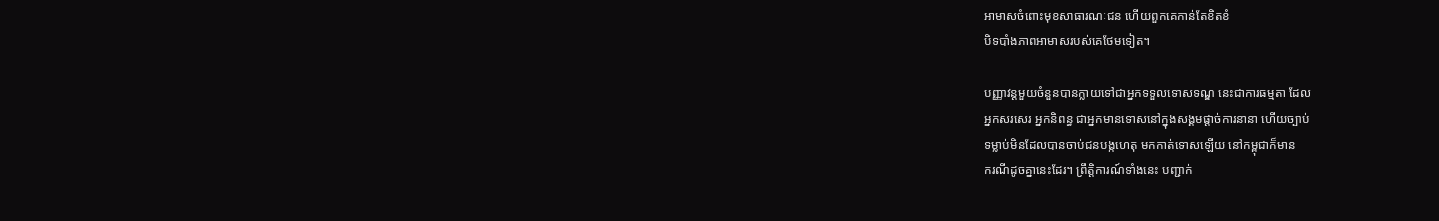អាមាសចំពោះមុខសាធារណៈជន ហើយពួកគេកាន់តែខិតខំ
បិទបាំងភាពអាមាសរបស់គេថែមទៀត។

បញ្ញាវន្ដមួយចំនួនបានក្លាយទៅជាអ្នកទទួលទោសទណ្ឌ នេះជាការធម្មតា ដែល
អ្នកសរសេរ អ្នកនិពន្ធ ជាអ្នកមានទោសនៅក្នុងសង្គមផ្ដាច់ការនានា ហើយច្បាប់
ទម្លាប់មិនដែលបានចាប់ជនបង្កហេតុ មកកាត់ទោសឡើយ នៅកម្ពុជាក៏មាន
ករណីដូចគ្នានេះដែរ។ ព្រឹត្តិការណ៍ទាំងនេះ បញ្ជាក់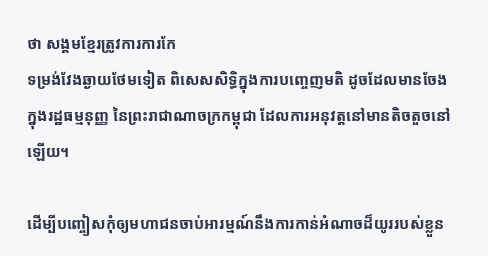ថា សង្គមខ្មែរត្រូវការការកែ
ទម្រង់វែងឆ្ងាយថែមទៀត ពិសេសសិទ្ធិក្នុងការបញ្ចេញមតិ ដូចដែលមានចែង
ក្នុងរដ្ឋធម្មនុញ្ញ នៃព្រះរាជាណាចក្រកម្ពុជា ដែលការអនុវត្តនៅមានតិចតួចនៅ
ឡើយ។

ដើម្បីបញ្ចៀសកុំឲ្យមហាជនចាប់អារម្មណ៍នឹងការកាន់អំណាចដ៏យូររបស់ខ្លួន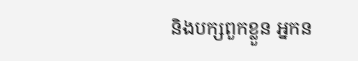និងបក្សពួកខ្លួន អ្នកន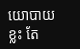យោបាយខ្លះ តែ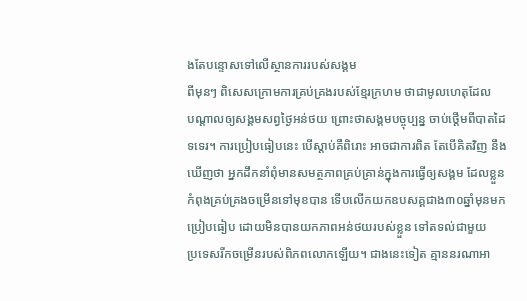ងតែបន្ទោសទៅលើស្ថានការរបស់សង្គម
ពីមុនៗ ពិសេសក្រោមការគ្រប់គ្រងរបស់ខ្មែរក្រហម ថាជាមូលហេតុដែល
បណ្ដាលឲ្យសង្គមសព្វថ្ងៃអន់ថយ ព្រោះថាសង្គមបច្ចុប្បន្ន ចាប់ថ្ដើមពីបាតដៃ
ទទេរ។ ការប្រៀបធៀបនេះ បើស្ដាប់គឺពិរោះ អាចជាការពិត តែបើគិតវិញ នឹង
ឃើញថា អ្នកដឹកនាំពុំមានសមត្ថភាពគ្រប់គ្រាន់ក្នុងការធ្វើឲ្យសង្គម ដែលខ្លួន
កំពុងគ្រប់គ្រងចម្រើនទៅមុខបាន ទើបលើកយកឧបសគ្គជាង៣០ឆ្នាំមុនមក
ប្រៀបធៀប ដោយមិនបានយកភាពអន់ថយរបស់ខ្លួន ទៅតទល់ជាមួយ
ប្រទេសរីកចម្រើនរបស់ពិភពលោកឡើយ។ ជាងនេះទៀត គ្មាននរណាអា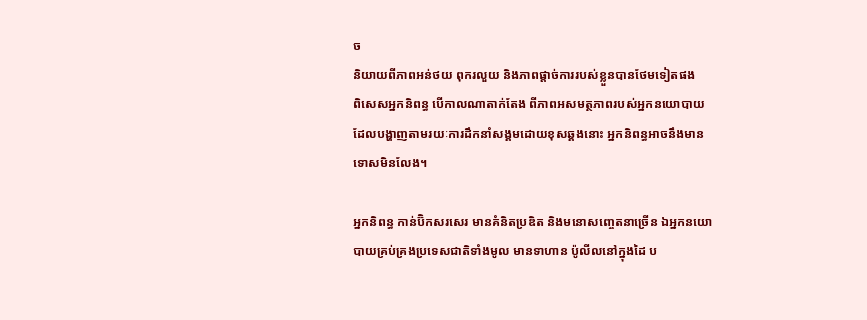ច
និយាយពីភាពអន់ថយ ពុករលួយ និងភាពផ្ដាច់ការរបស់ខ្លួនបានថែមទៀតផង
ពិសេសអ្នកនិពន្ធ បើកាលណាតាក់តែង ពីភាពអសមត្ថភាពរបស់អ្នកនយោបាយ
ដែលបង្ហាញតាមរយៈការដឹកនាំសង្គមដោយខុសឆ្គងនោះ អ្នកនិពន្ធអាចនឹងមាន
ទោសមិនលែង។

អ្នកនិពន្ធ កាន់ប៊ិកសរសេរ មានគំនិតប្រឌិត និងមនោសញ្ចេតនាច្រើន ឯអ្នកនយោ
បាយគ្រប់គ្រងប្រទេសជាតិទាំងមូល មានទាហាន ប៉ូលីលនៅក្នុងដៃ ប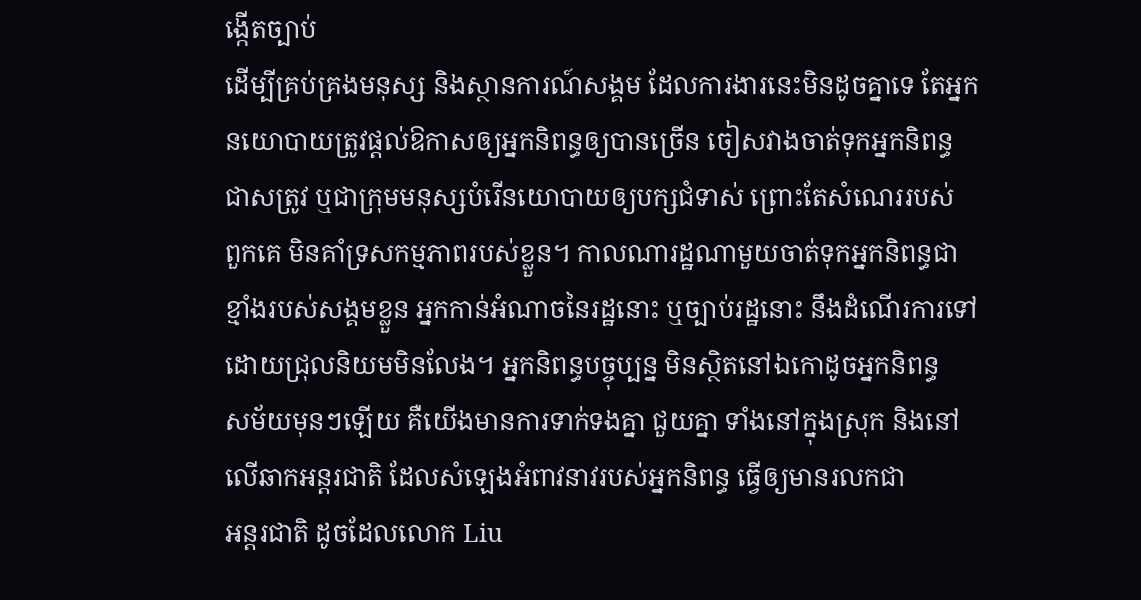ង្កើតច្បាប់
ដើម្បីគ្រប់គ្រងមនុស្ស និងស្ថានការណ៍សង្គម ដែលការងារនេះមិនដូចគ្នាទេ តែអ្នក
នយោបាយត្រូវផ្ដល់ឱកាសឲ្យអ្នកនិពន្ធឲ្យបានច្រើន ចៀសវាងចាត់ទុកអ្នកនិពន្ធ
ជាសត្រូវ ឬជាក្រុមមនុស្សបំរើនយោបាយឲ្យបក្សជំទាស់ ព្រោះតែសំណេររបស់
ពួកគេ មិនគាំទ្រសកម្មភាពរបស់ខ្លួន។ កាលណារដ្ឋណាមួយចាត់ទុកអ្នកនិពន្ធជា
ខ្មាំងរបស់សង្គមខ្លួន អ្នកកាន់អំណាចនៃរដ្ឋនោះ ឬច្បាប់រដ្ឋនោះ នឹងដំណើរការទៅ
ដោយជ្រុលនិយមមិនលែង។ អ្នកនិពន្ធបច្ចុប្បន្ន មិនស្ថិតនៅឯកោដូចអ្នកនិពន្ធ
សម័យមុនៗឡើយ គឺយើងមានការទាក់ទងគ្នា ជួយគ្នា ទាំងនៅក្នុងស្រុក និងនៅ
លើឆាកអន្ដរជាតិ ដែលសំឡេងអំពាវនាវរបស់អ្នកនិពន្ធ ធ្វើឲ្យមានរលកជា
អន្ដរជាតិ ដូចដែលលោក Liu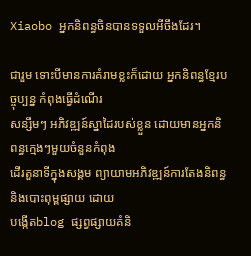Xiaobo អ្នកនិពន្ធចិនបានទទួលអីចឹងដែរ។

ជារួម ទោះបីមានការគំរាមខ្លះក៏ដោយ អ្នកនិពន្ធខ្មែរបច្ចុប្បន្ន កំពុងធ្វើដំណើរ
សន្សឹមៗ អភិវឌ្ឍន៍ស្នាដៃរបស់ខ្លួន ដោយមានអ្នកនិពន្ធក្មេងៗមួយចំនួនកំពុង
ដើរតួនាទីក្នុងសង្គម ព្យាយាមអភិវឌ្ឍន៍ការតែងនិពន្ធ និងបោះពុម្ពផ្សាយ ដោយ
បង្កើតblog ផ្សព្វផ្សាយគំនិ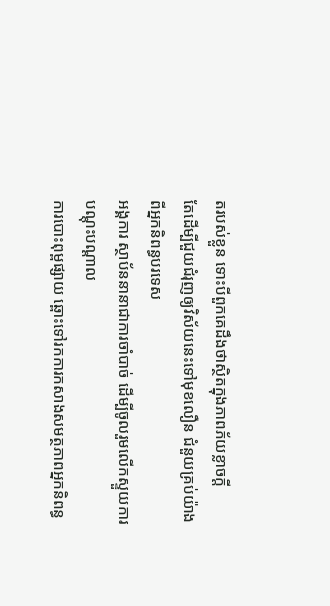តរបស់ខ្លួន ទោះបីពួកគេដឹងថាស្ថិតក្នុងភាពភ័យខ្លាចក្ដី
តែដើម្បីជួយជំរុញឲ្យវិស័យនេះទៅមុខលឿន ជំនួយគ្រប់យ៉ាងពីអ្នកនិពន្ធបរទេស
អង្គការ ស្ថាប័ននានាជាការចាំបាច់ ដើម្បីចូលរួមលើកស្ទួយការបណ្តុះបណ្ដាល
ការបោះពុម្ពផ្សាយ ឆ្ពោះទៅរកការកសាងសមត្ថភាពអ្នកនិពន្ធ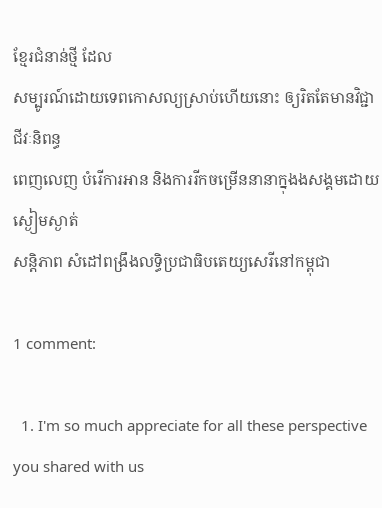ខ្មែរជំនាន់ថ្មី ដែល
សម្បូរណ៍ដោយទេពកោសល្យស្រាប់ហើយនោះ ឲ្យរិតតែមានវិជ្ជាជីវៈនិពន្ធ
ពេញលេញ បំរើការអាន និងការរីកចម្រើននានាក្នុងងសង្គមដោយស្ងៀមស្ងាត់
សន្ដិភាព សំដៅពង្រឹងលទ្ធិប្រជាធិបតេយ្យសេរីនៅកម្ពុជា

1 comment:

  1. I'm so much appreciate for all these perspective you shared with us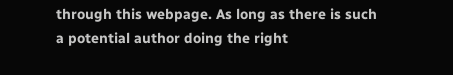through this webpage. As long as there is such a potential author doing the right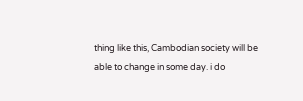thing like this, Cambodian society will be able to change in some day. i do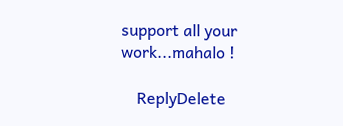support all your work...mahalo !

    ReplyDelete